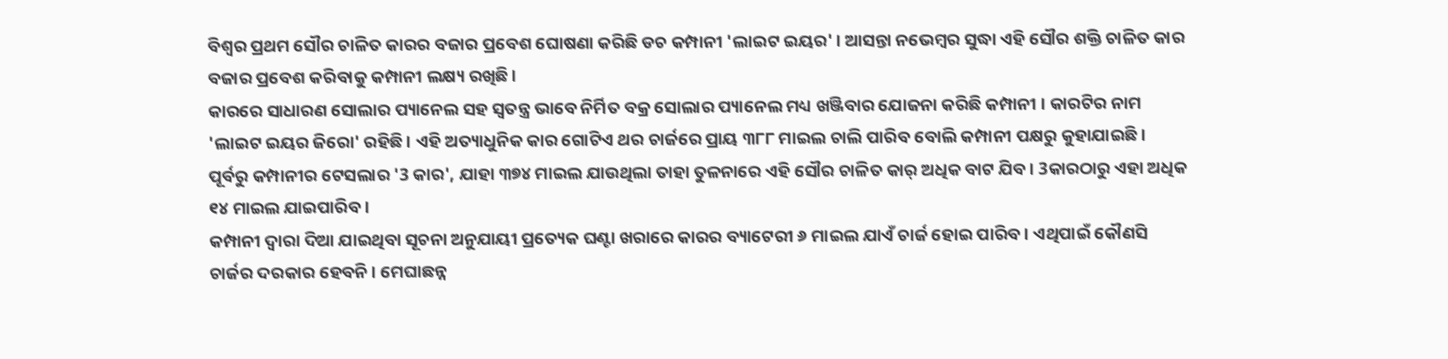ବିଶ୍ବର ପ୍ରଥମ ସୌର ଚାଳିତ କାରର ବଜାର ପ୍ରବେଶ ଘୋଷଣା କରିଛି ଡଚ କମ୍ପାନୀ 'ଲାଇଟ ଇୟର' । ଆସନ୍ତା ନଭେମ୍ବର ସୁଦ୍ଧା ଏହି ସୌର ଶକ୍ତି ଚାଳିତ କାର ବଜାର ପ୍ରବେଶ କରିବାକୁ କମ୍ପାନୀ ଲକ୍ଷ୍ୟ ରଖିଛି ।
କାରରେ ସାଧାରଣ ସୋଲାର ପ୍ୟାନେଲ ସହ ସ୍ବତନ୍ତ୍ର ଭାବେ ନିର୍ମିତ ବକ୍ର ସୋଲାର ପ୍ୟାନେଲ ମଧ୍ୟ ଖଞ୍ଜିବାର ଯୋଜନା କରିଛି କମ୍ପାନୀ । କାରଟିର ନାମ 'ଲାଇଟ ଇୟର ଜିରୋ' ରହିଛି । ଏହି ଅତ୍ୟାଧୁନିକ କାର ଗୋଟିଏ ଥର ଚାର୍ଜରେ ପ୍ରାୟ ୩୮୮ ମାଇଲ ଚାଲି ପାରିବ ବୋଲି କମ୍ପାନୀ ପକ୍ଷରୁ କୁହାଯାଇଛି।
ପୂର୍ବରୁ କମ୍ପାନୀର ଟେସଲାର '3 କାର', ଯାହା ୩୭୪ ମାଇଲ ଯାଉଥିଲା ତାହା ତୁଳନାରେ ଏହି ସୌର ଚାଳିତ କାର୍ ଅଧିକ ବାଟ ଯିବ। 3କାରଠାରୁ ଏହା ଅଧିକ ୧୪ ମାଇଲ ଯାଇପାରିବ ।
କମ୍ପାନୀ ଦ୍ବାରା ଦିଆ ଯାଇଥିବା ସୂଚନା ଅନୁଯାୟୀ ପ୍ରତ୍ୟେକ ଘଣ୍ଟା ଖରାରେ କାରର ବ୍ୟାଟେରୀ ୬ ମାଇଲ ଯାଏଁ ଚାର୍ଜ ହୋଇ ପାରିବ । ଏଥିପାଇଁ କୌଣସି ଚାର୍ଜର ଦରକାର ହେବନି । ମେଘାଛନ୍ନ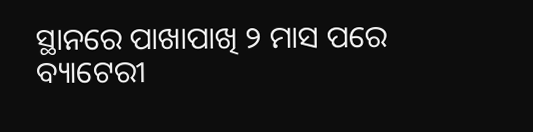ସ୍ଥାନରେ ପାଖାପାଖି ୨ ମାସ ପରେ ବ୍ୟାଟେରୀ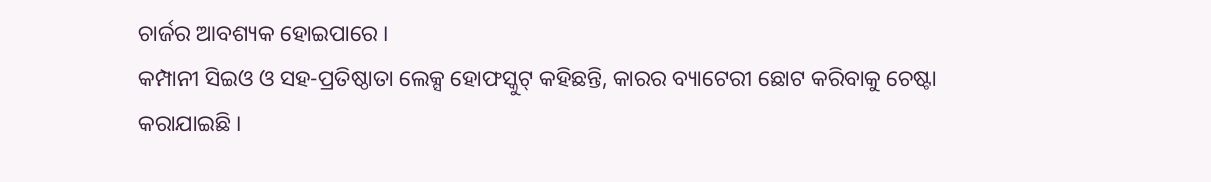ଚାର୍ଜର ଆବଶ୍ୟକ ହୋଇପାରେ ।
କମ୍ପାନୀ ସିଇଓ ଓ ସହ-ପ୍ରତିଷ୍ଠାତା ଲେକ୍ସ ହୋଫସ୍କୁଟ୍ କହିଛନ୍ତି, କାରର ବ୍ୟାଟେରୀ ଛୋଟ କରିବାକୁ ଚେଷ୍ଟା କରାଯାଇଛି ।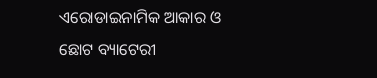ଏରୋଡାଇନାମିକ ଆକାର ଓ ଛୋଟ ବ୍ୟାଟେରୀ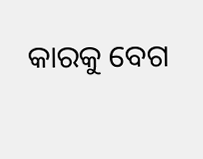କାରକୁ ବେଗ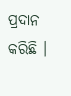ପ୍ରଦାନ କରିଛି ।